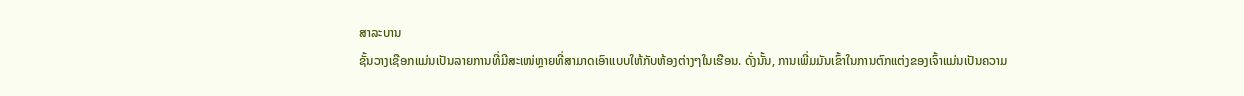ສາລະບານ
ຊັ້ນວາງເຊືອກແມ່ນເປັນລາຍການທີ່ມີສະເໜ່ຫຼາຍທີ່ສາມາດເອົາແບບໃຫ້ກັບຫ້ອງຕ່າງໆໃນເຮືອນ. ດັ່ງນັ້ນ, ການເພີ່ມມັນເຂົ້າໃນການຕົກແຕ່ງຂອງເຈົ້າແມ່ນເປັນຄວາມ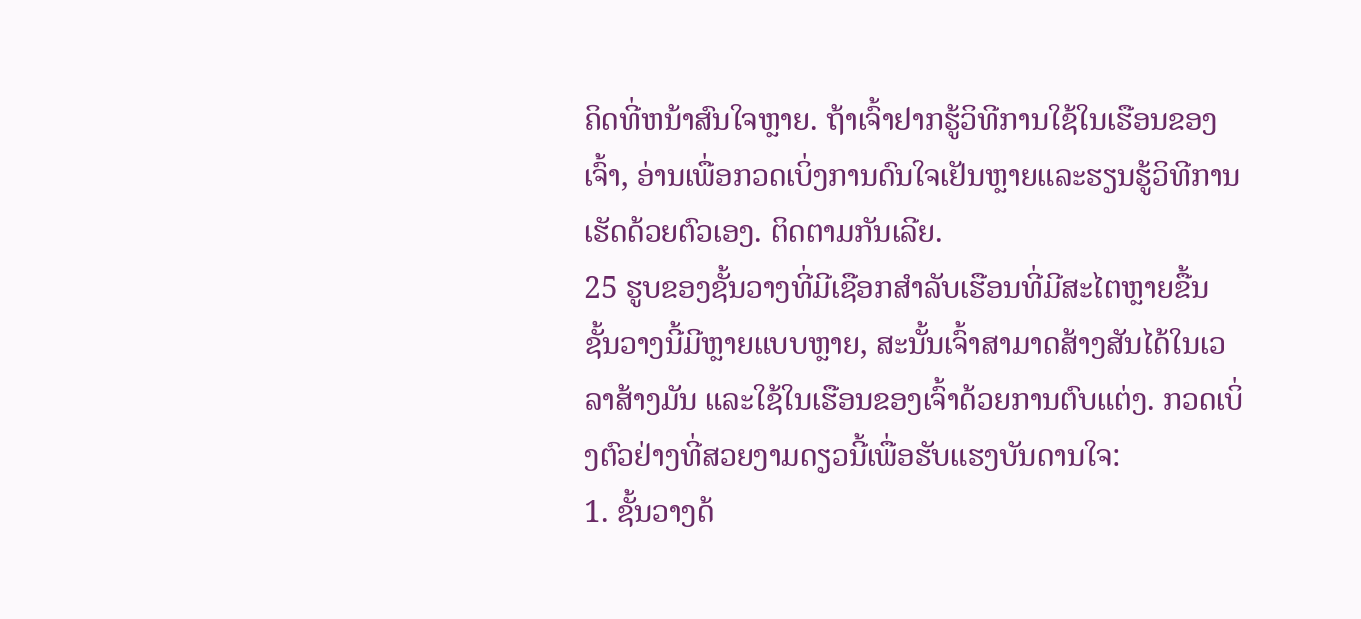ຄິດທີ່ຫນ້າສົນໃຈຫຼາຍ. ຖ້າເຈົ້າຢາກຮູ້ວິທີການໃຊ້ໃນເຮືອນຂອງເຈົ້າ, ອ່ານເພື່ອກວດເບິ່ງການດົນໃຈເຢັນຫຼາຍແລະຮຽນຮູ້ວິທີການເຮັດດ້ວຍຕົວເອງ. ຕິດຕາມກັນເລີຍ.
25 ຮູບຂອງຊັ້ນວາງທີ່ມີເຊືອກສຳລັບເຮືອນທີ່ມີສະໄຕຫຼາຍຂື້ນ
ຊັ້ນວາງນີ້ມີຫຼາຍແບບຫຼາຍ, ສະນັ້ນເຈົ້າສາມາດສ້າງສັນໄດ້ໃນເວລາສ້າງມັນ ແລະໃຊ້ໃນເຮືອນຂອງເຈົ້າດ້ວຍການຕົບແຕ່ງ. ກວດເບິ່ງຕົວຢ່າງທີ່ສວຍງາມດຽວນີ້ເພື່ອຮັບແຮງບັນດານໃຈ:
1. ຊັ້ນວາງດ້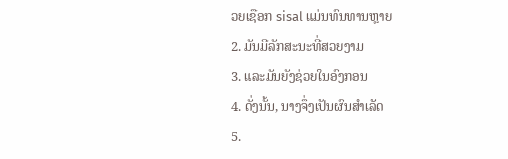ວຍເຊືອກ sisal ແມ່ນທົນທານຫຼາຍ
2. ມັນມີລັກສະນະທີ່ສວຍງາມ
3. ແລະມັນຍັງຊ່ວຍໃນອົງກອນ
4. ດັ່ງນັ້ນ, ນາງຈຶ່ງເປັນຜົນສຳເລັດ
5.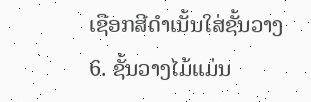ເຊືອກສີດຳເນັ້ນໃສ່ຊັ້ນວາງ
6. ຊັ້ນວາງໄມ້ແມ່ນ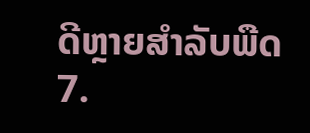ດີຫຼາຍສຳລັບພືດ
7.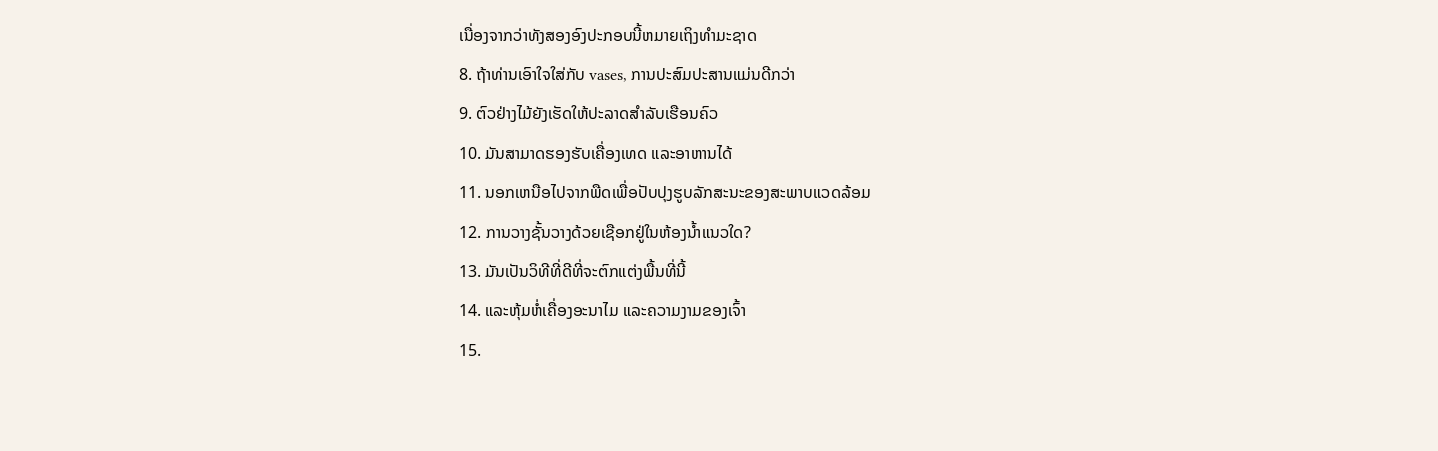ເນື່ອງຈາກວ່າທັງສອງອົງປະກອບນີ້ຫມາຍເຖິງທໍາມະຊາດ
8. ຖ້າທ່ານເອົາໃຈໃສ່ກັບ vases, ການປະສົມປະສານແມ່ນດີກວ່າ
9. ຕົວຢ່າງໄມ້ຍັງເຮັດໃຫ້ປະລາດສໍາລັບເຮືອນຄົວ
10. ມັນສາມາດຮອງຮັບເຄື່ອງເທດ ແລະອາຫານໄດ້
11. ນອກເຫນືອໄປຈາກພືດເພື່ອປັບປຸງຮູບລັກສະນະຂອງສະພາບແວດລ້ອມ
12. ການວາງຊັ້ນວາງດ້ວຍເຊືອກຢູ່ໃນຫ້ອງນ້ຳແນວໃດ?
13. ມັນເປັນວິທີທີ່ດີທີ່ຈະຕົກແຕ່ງພື້ນທີ່ນີ້
14. ແລະຫຸ້ມຫໍ່ເຄື່ອງອະນາໄມ ແລະຄວາມງາມຂອງເຈົ້າ
15.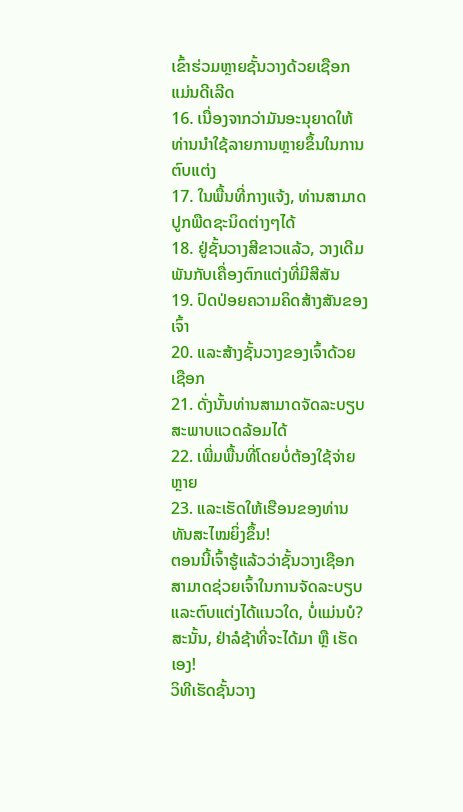ເຂົ້າຮ່ວມຫຼາຍຊັ້ນວາງດ້ວຍເຊືອກແມ່ນດີເລີດ
16. ເນື່ອງຈາກວ່າມັນອະນຸຍາດໃຫ້ທ່ານນໍາໃຊ້ລາຍການຫຼາຍຂຶ້ນໃນການຕົບແຕ່ງ
17. ໃນພື້ນທີ່ກາງແຈ້ງ, ທ່ານສາມາດປູກພືດຊະນິດຕ່າງໆໄດ້
18. ຢູ່ຊັ້ນວາງສີຂາວແລ້ວ, ວາງເດີມພັນກັບເຄື່ອງຕົກແຕ່ງທີ່ມີສີສັນ
19. ປົດປ່ອຍຄວາມຄິດສ້າງສັນຂອງເຈົ້າ
20. ແລະສ້າງຊັ້ນວາງຂອງເຈົ້າດ້ວຍເຊືອກ
21. ດັ່ງນັ້ນທ່ານສາມາດຈັດລະບຽບສະພາບແວດລ້ອມໄດ້
22. ເພີ່ມພື້ນທີ່ໂດຍບໍ່ຕ້ອງໃຊ້ຈ່າຍຫຼາຍ
23. ແລະເຮັດໃຫ້ເຮືອນຂອງທ່ານທັນສະໄໝຍິ່ງຂຶ້ນ!
ຕອນນີ້ເຈົ້າຮູ້ແລ້ວວ່າຊັ້ນວາງເຊືອກສາມາດຊ່ວຍເຈົ້າໃນການຈັດລະບຽບ ແລະຕົບແຕ່ງໄດ້ແນວໃດ, ບໍ່ແມ່ນບໍ? ສະນັ້ນ, ຢ່າລໍຊ້າທີ່ຈະໄດ້ມາ ຫຼື ເຮັດເອງ!
ວິທີເຮັດຊັ້ນວາງ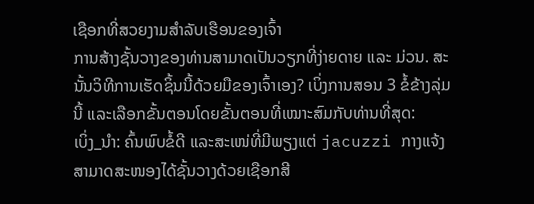ເຊືອກທີ່ສວຍງາມສຳລັບເຮືອນຂອງເຈົ້າ
ການສ້າງຊັ້ນວາງຂອງທ່ານສາມາດເປັນວຽກທີ່ງ່າຍດາຍ ແລະ ມ່ວນ. ສະນັ້ນວິທີການເຮັດຊິ້ນນີ້ດ້ວຍມືຂອງເຈົ້າເອງ? ເບິ່ງການສອນ 3 ຂໍ້ຂ້າງລຸ່ມນີ້ ແລະເລືອກຂັ້ນຕອນໂດຍຂັ້ນຕອນທີ່ເໝາະສົມກັບທ່ານທີ່ສຸດ:
ເບິ່ງ_ນຳ: ຄົ້ນພົບຂໍ້ດີ ແລະສະເໜ່ທີ່ມີພຽງແຕ່ jacuzzi ກາງແຈ້ງສາມາດສະໜອງໄດ້ຊັ້ນວາງດ້ວຍເຊືອກສີ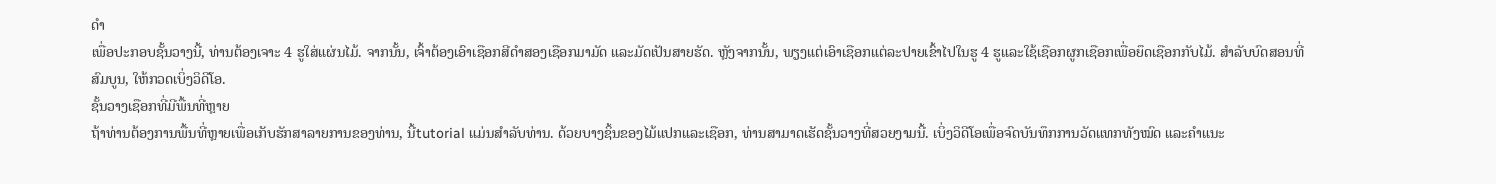ດຳ
ເພື່ອປະກອບຊັ້ນວາງນີ້, ທ່ານຕ້ອງເຈາະ 4 ຮູໃສ່ແຜ່ນໄມ້. ຈາກນັ້ນ, ເຈົ້າຕ້ອງເອົາເຊືອກສີດຳສອງເຊືອກມາມັດ ແລະມັດເປັນສາຍຮັດ. ຫຼັງຈາກນັ້ນ, ພຽງແຕ່ເອົາເຊືອກແຕ່ລະປາຍເຂົ້າໄປໃນຮູ 4 ຮູແລະໃຊ້ເຊືອກຜູກເຊືອກເພື່ອຍຶດເຊືອກກັບໄມ້. ສໍາລັບບົດສອນທີ່ສົມບູນ, ໃຫ້ກວດເບິ່ງວິດີໂອ.
ຊັ້ນວາງເຊືອກທີ່ມີພື້ນທີ່ຫຼາຍ
ຖ້າທ່ານຕ້ອງການພື້ນທີ່ຫຼາຍເພື່ອເກັບຮັກສາລາຍການຂອງທ່ານ, ນີ້tutorial ແມ່ນສໍາລັບທ່ານ. ດ້ວຍບາງຊິ້ນຂອງໄມ້ແປກແລະເຊືອກ, ທ່ານສາມາດເຮັດຊັ້ນວາງທີ່ສວຍງາມນີ້. ເບິ່ງວິດີໂອເພື່ອຈົດບັນທຶກການວັດແທກທັງໝົດ ແລະຄໍາແນະ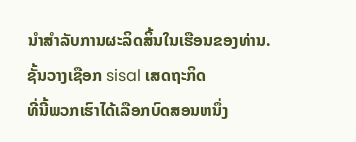ນໍາສໍາລັບການຜະລິດສິ້ນໃນເຮືອນຂອງທ່ານ.
ຊັ້ນວາງເຊືອກ sisal ເສດຖະກິດ
ທີ່ນີ້ພວກເຮົາໄດ້ເລືອກບົດສອນຫນຶ່ງ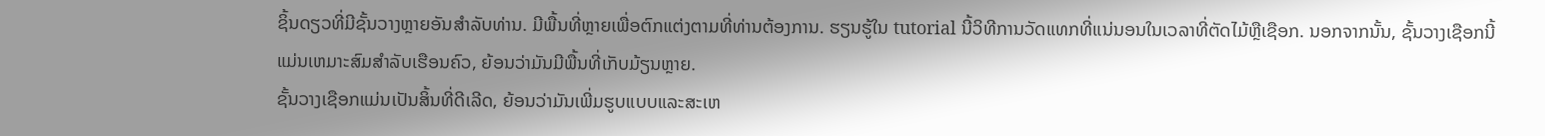ຊິ້ນດຽວທີ່ມີຊັ້ນວາງຫຼາຍອັນສໍາລັບທ່ານ. ມີພື້ນທີ່ຫຼາຍເພື່ອຕົກແຕ່ງຕາມທີ່ທ່ານຕ້ອງການ. ຮຽນຮູ້ໃນ tutorial ນີ້ວິທີການວັດແທກທີ່ແນ່ນອນໃນເວລາທີ່ຕັດໄມ້ຫຼືເຊືອກ. ນອກຈາກນັ້ນ, ຊັ້ນວາງເຊືອກນີ້ແມ່ນເຫມາະສົມສໍາລັບເຮືອນຄົວ, ຍ້ອນວ່າມັນມີພື້ນທີ່ເກັບມ້ຽນຫຼາຍ.
ຊັ້ນວາງເຊືອກແມ່ນເປັນສິ້ນທີ່ດີເລີດ, ຍ້ອນວ່າມັນເພີ່ມຮູບແບບແລະສະເຫ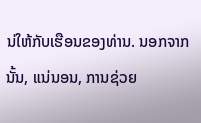ນ່ໃຫ້ກັບເຮືອນຂອງທ່ານ. ນອກຈາກນັ້ນ, ແນ່ນອນ, ການຊ່ວຍ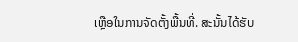ເຫຼືອໃນການຈັດຕັ້ງພື້ນທີ່. ສະນັ້ນໄດ້ຮັບ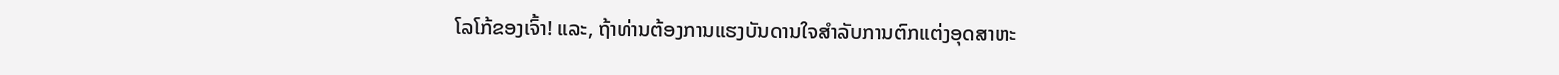ໂລໂກ້ຂອງເຈົ້າ! ແລະ, ຖ້າທ່ານຕ້ອງການແຮງບັນດານໃຈສໍາລັບການຕົກແຕ່ງອຸດສາຫະ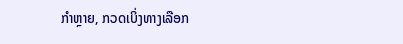ກໍາຫຼາຍ, ກວດເບິ່ງທາງເລືອກ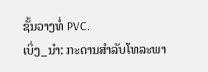ຊັ້ນວາງທໍ່ PVC.
ເບິ່ງ_ນຳ: ກະດານສໍາລັບໂທລະພາ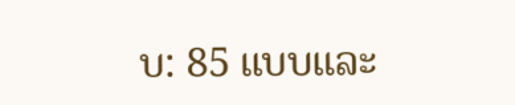ບ: 85 ແບບແລະ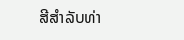ສີສໍາລັບທ່າ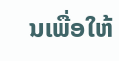ນເພື່ອໃຫ້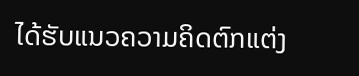ໄດ້ຮັບແນວຄວາມຄິດຕົກແຕ່ງ